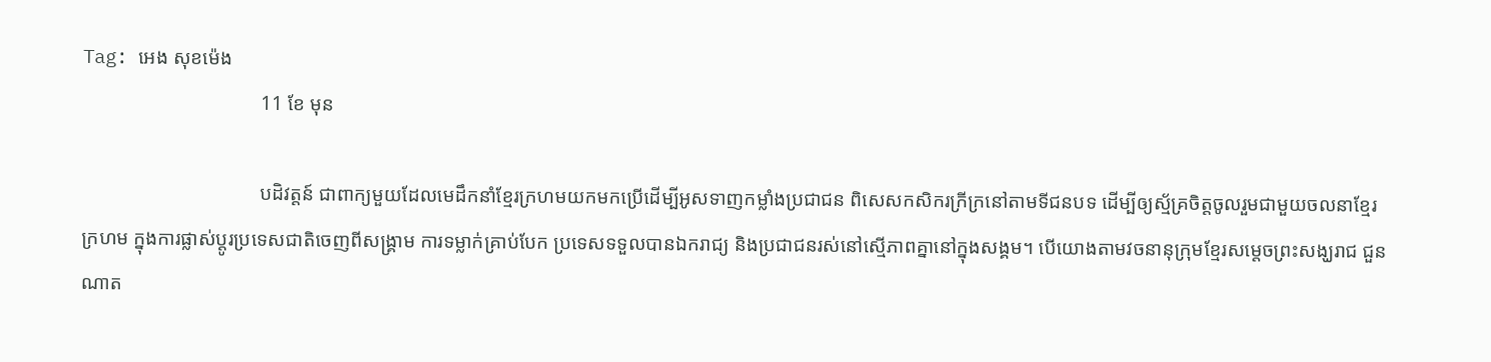Tag: អេង សុខម៉េង
                                    11 ខែ មុន

                                    បដិវត្តន៍ ជាពាក្យមួយដែលមេដឹកនាំខ្មែរក្រហមយកមកប្រើដើម្បីអូសទាញកម្លាំងប្រជាជន ពិសេសកសិករក្រីក្រនៅតាមទីជនបទ ដើម្បីឲ្យស្ម័គ្រចិត្តចូលរួមជាមួយចលនាខ្មែរក្រហម ក្នុងការផ្លាស់ប្តូរប្រទេសជាតិចេញពីសង្គ្រាម ការទម្លាក់គ្រាប់បែក ប្រទេសទទួលបានឯករាជ្យ និងប្រជាជនរស់នៅស្មើភាពគ្នានៅក្នុងសង្គម។ បើយោងតាមវចនានុក្រុមខ្មែរសម្តេចព្រះសង្ឃរាជ ជួន ណាត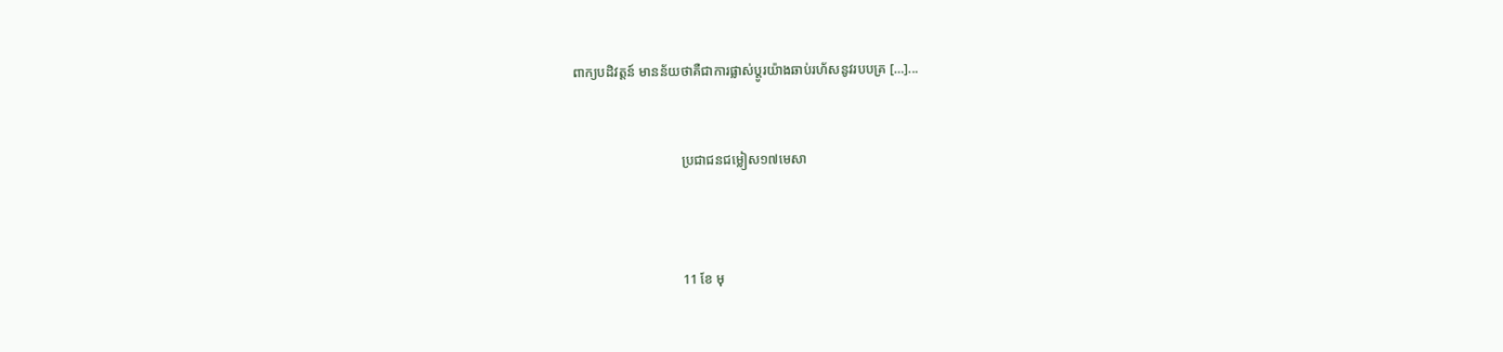ពាក្យបដិវត្តន៍ មានន័យថាគឺជាការផ្លាស់ប្ដូរយ៉ាងឆាប់រហ័សនូវរបបគ្រ […]...


                                ប្រជាជនជម្លៀស១៧មេសា



                                11 ខែ មុ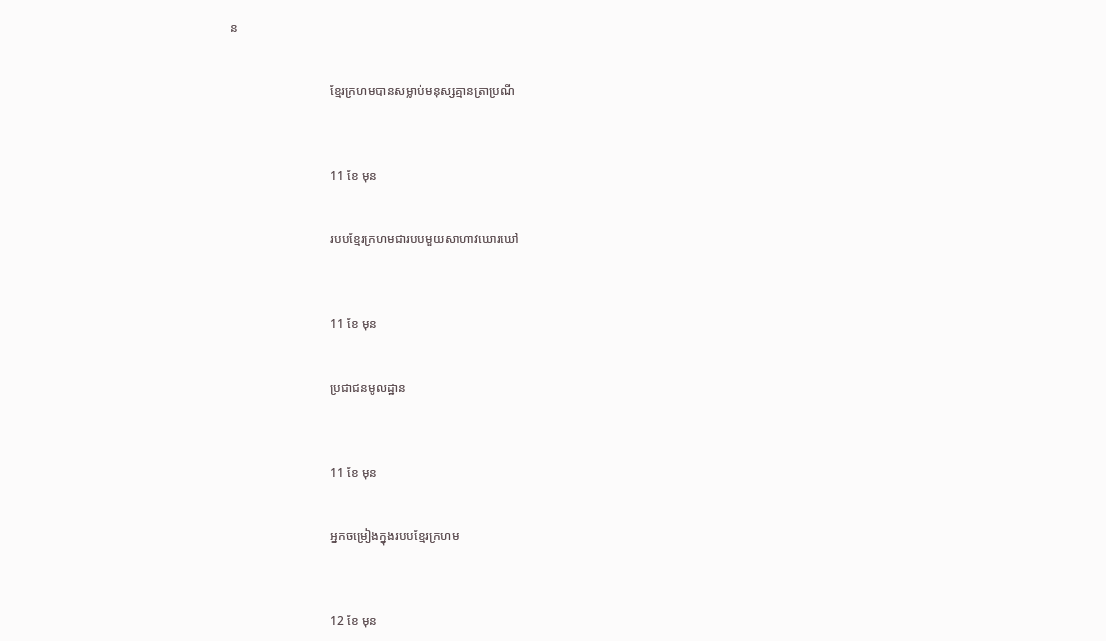ន


                                ខ្មែរក្រហមបានសម្លាប់មនុស្សគ្មានត្រាប្រណី



                                11 ខែ មុន


                                របបខ្មែរក្រហមជារបបមួយសាហាវឃោរឃៅ



                                11 ខែ មុន


                                ប្រជាជនមូលដ្ឋាន



                                11 ខែ មុន


                                អ្នកចម្រៀងក្នុងរបបខ្មែរក្រហម



                                12 ខែ មុន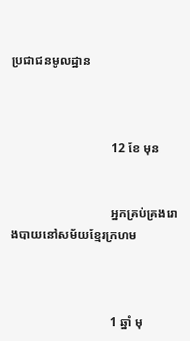ប្រជាជនមូលដ្ឋាន



                                12 ខែ មុន


                                អ្នកគ្រប់គ្រងរោងបាយនៅសម័យខ្មែរក្រហម



                                1 ឆ្នាំ មុ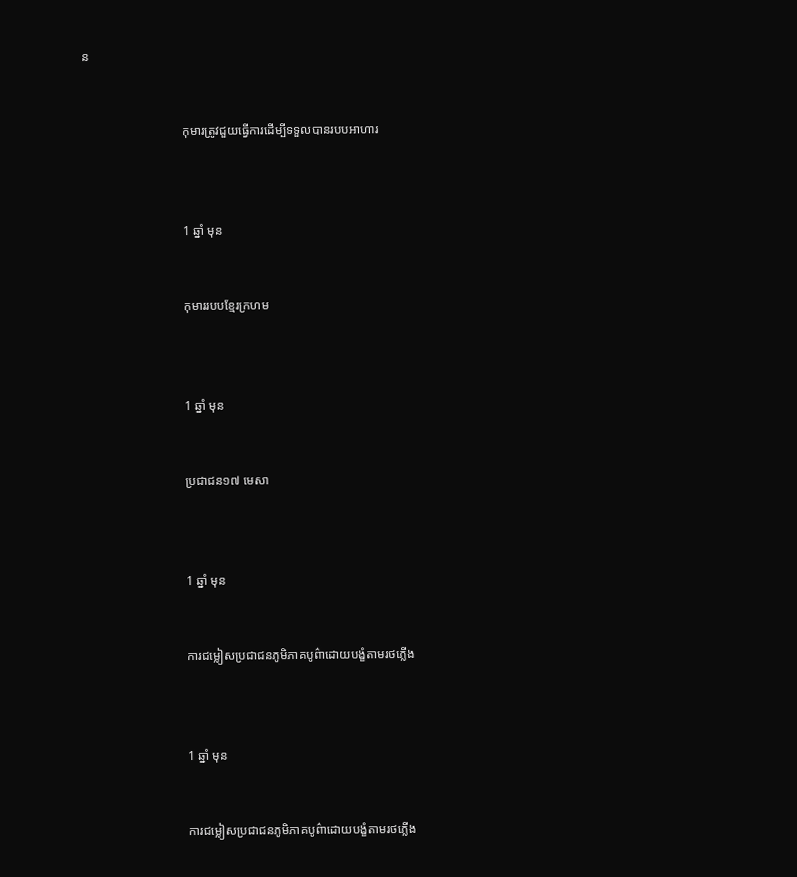ន


                                កុមារត្រូវជួយធ្វើការដើម្បីទទួលបានរបបអាហារ



                                1 ឆ្នាំ មុន


                                កុមាររបបខ្មែរក្រហម



                                1 ឆ្នាំ មុន


                                ប្រជាជន១៧ មេសា



                                1 ឆ្នាំ មុន


                                ការជម្លៀសប្រជាជនភូមិភាគបូព៌ាដោយបង្ខំតាមរថភ្លើង



                                1 ឆ្នាំ មុន


                                ការជម្លៀសប្រជាជនភូមិភាគបូព៌ាដោយបង្ខំតាមរថភ្លើង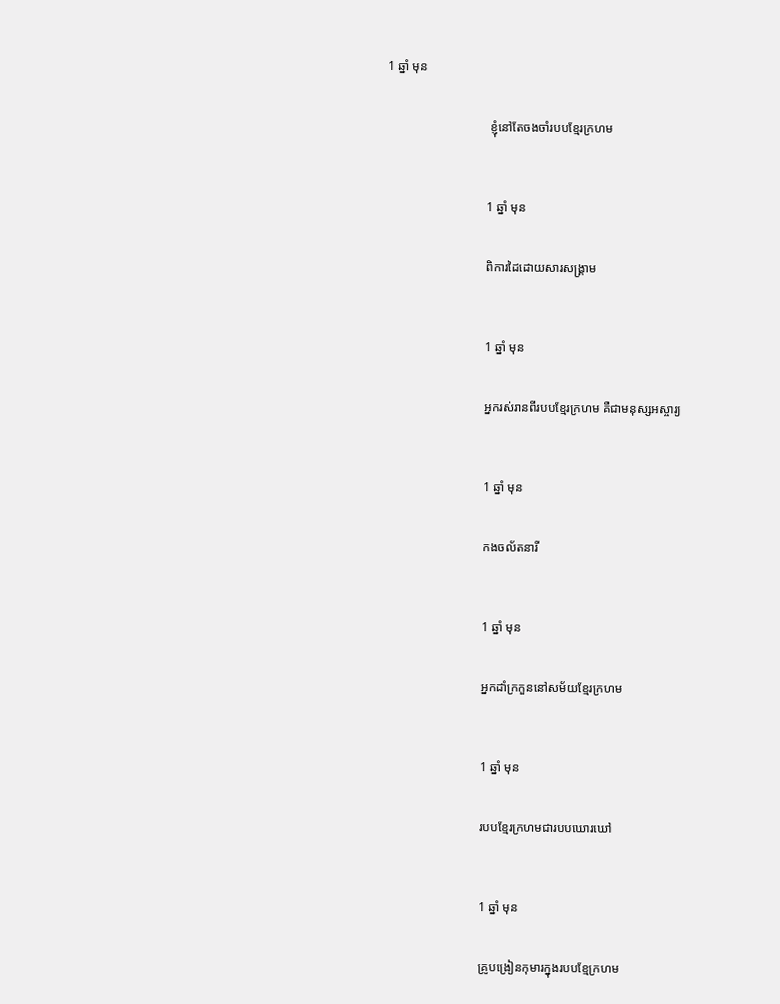1 ឆ្នាំ មុន


                                 ខ្ញុំនៅតែចងចាំរបបខ្មែរក្រហម



                                1 ឆ្នាំ មុន


                                ពិការដៃដោយសារសង្រ្គាម



                                1 ឆ្នាំ មុន


                                អ្នករស់រានពីរបបខ្មែរក្រហម គឺជាមនុស្សអស្ចារ្យ



                                1 ឆ្នាំ មុន


                                កងចល័តនារី



                                1 ឆ្នាំ មុន


                                អ្នកដាំក្រកួននៅសម័យខ្មែរក្រហម



                                1 ឆ្នាំ មុន


                                របបខ្មែរក្រហមជារបបឃោរឃៅ



                                1 ឆ្នាំ មុន


                                គ្រូបង្រៀនកុមារក្នុងរបបខ្មែក្រហម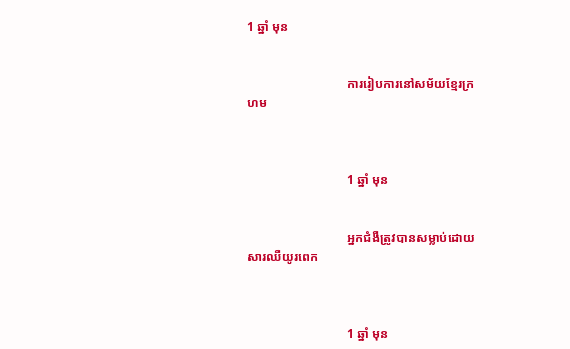1 ឆ្នាំ មុន


                                ការរៀបការនៅសម័យខ្មែរក្រហម



                                1 ឆ្នាំ មុន


                                អ្នកជំងឺត្រូវបានសម្លាប់ដោយសារឈឺយូរពេក



                                1 ឆ្នាំ មុន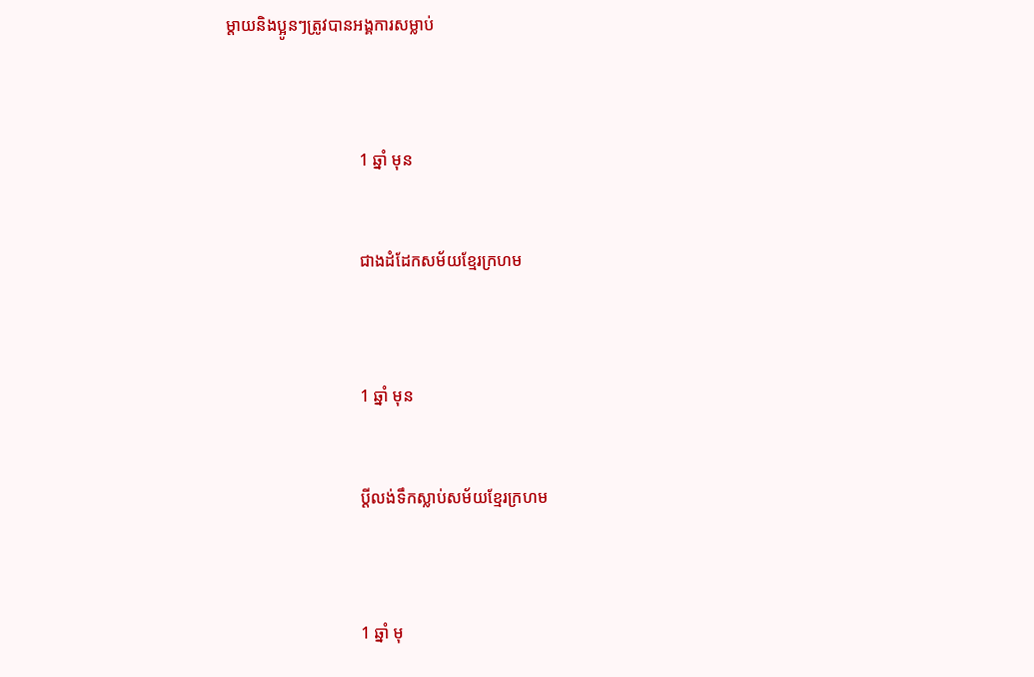ម្តាយនិងប្អូនៗត្រូវបានអង្គការសម្លាប់



                                1 ឆ្នាំ មុន


                                ជាងដំដែកសម័យខ្មែរក្រហម



                                1 ឆ្នាំ មុន


                                ប្តីលង់ទឹកស្លាប់សម័យខ្មែរក្រហម



                                1 ឆ្នាំ មុ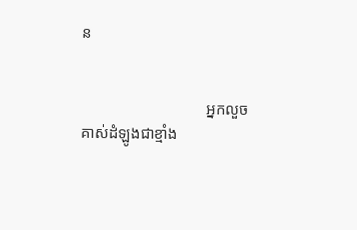ន


                                អ្នកលួចគាស់ដំឡូងជាខ្មាំង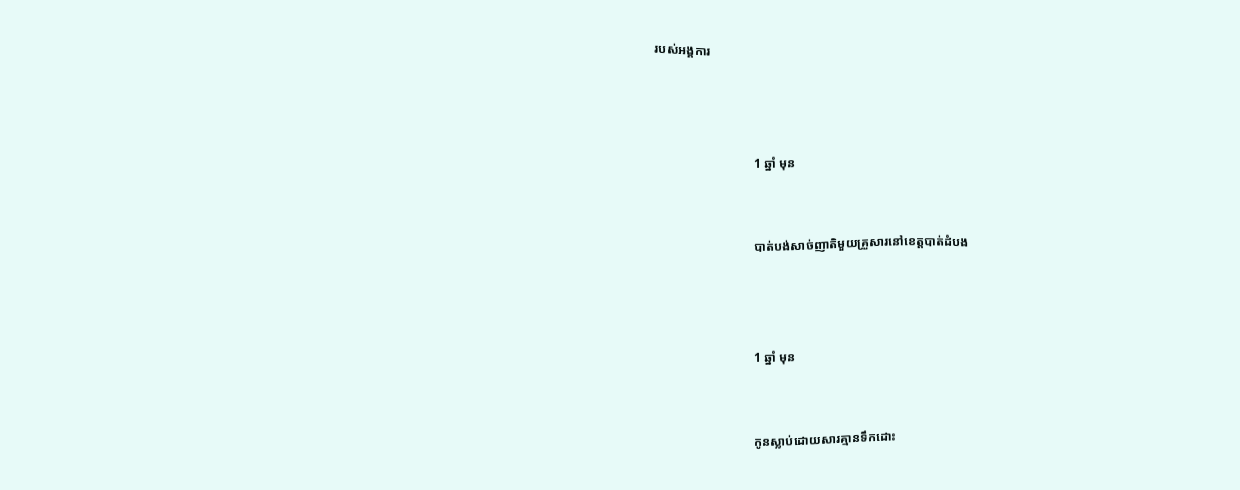របស់អង្គការ



                                1 ឆ្នាំ មុន


                                បាត់បង់សាច់ញាតិមួយគ្រួសារនៅខេត្តបាត់ដំបង



                                1 ឆ្នាំ មុន


                                កូនស្លាប់ដោយសារគ្មានទឹកដោះ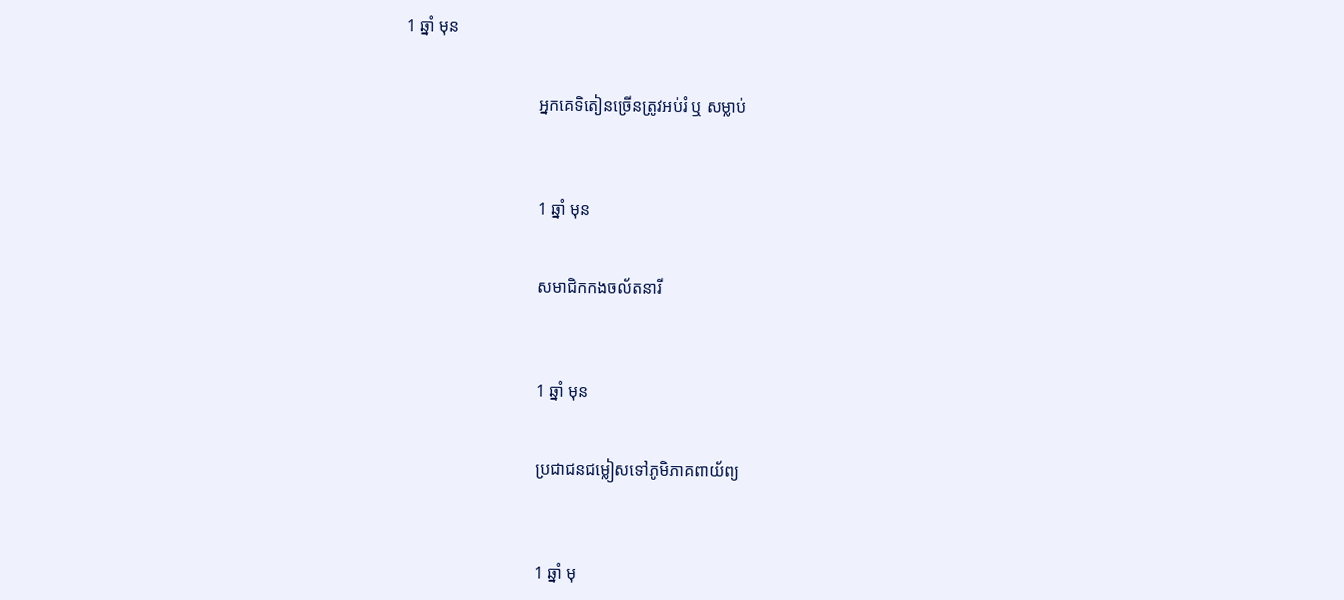1 ឆ្នាំ មុន


                                អ្នកគេទិតៀនច្រើនត្រូវអប់រំ ឬ សម្លាប់



                                1 ឆ្នាំ មុន


                                សមាជិកកងចល័តនារី



                                1 ឆ្នាំ មុន


                                ប្រជាជនជម្លៀសទៅភូមិភាគពាយ័ព្យ



                                1 ឆ្នាំ មុ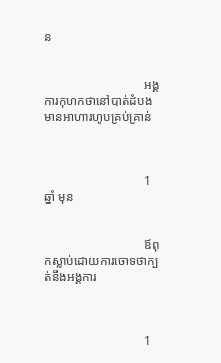ន


                                អង្គការកុហកថានៅបាត់ដំបងមានអាហារហូបគ្រប់គ្រាន់



                                1 ឆ្នាំ មុន


                                ឪពុកស្លាប់ដោយការចោទថាក្បត់នឹងអង្គការ



                                1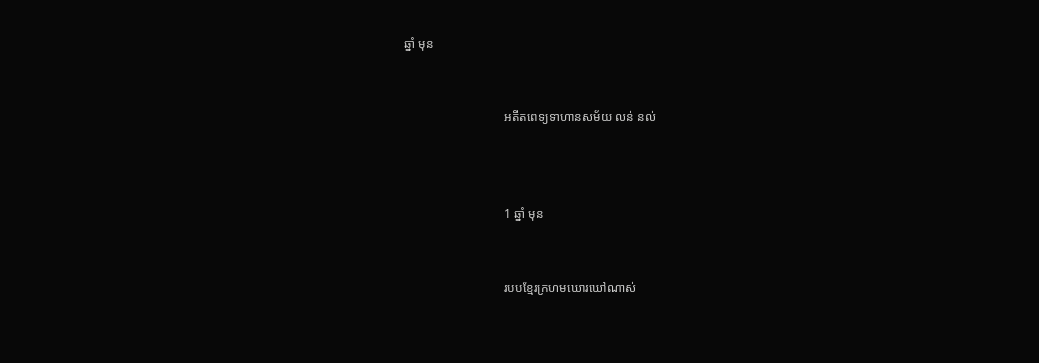ឆ្នាំ មុន


                                អតីតពេទ្យទាហានសម័យ លន់ នល់



                                1 ឆ្នាំ មុន


                                របបខ្មែរក្រហមឃោរឃៅណាស់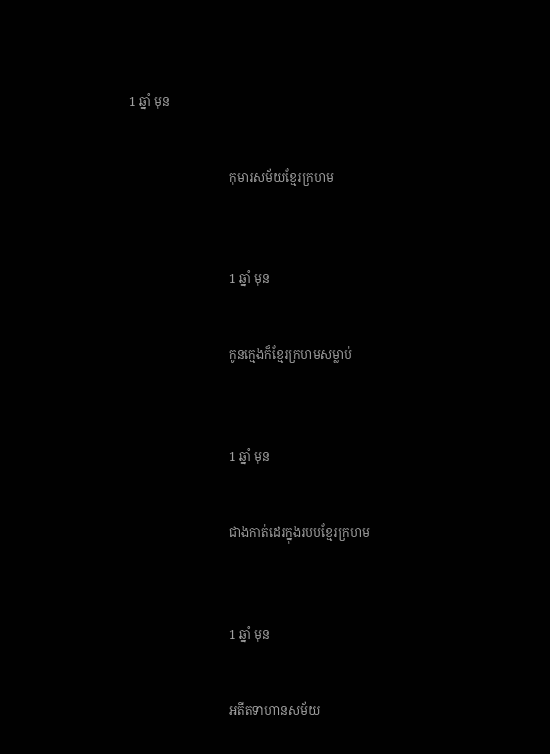1 ឆ្នាំ មុន


                                កុមារសម័យខ្មែរក្រហម



                                1 ឆ្នាំ មុន


                                កូនក្មេងក៏ខ្មែរក្រហមសម្លាប់



                                1 ឆ្នាំ មុន


                                ជាងកាត់ដេរក្នុងរបបខ្មែរក្រហម



                                1 ឆ្នាំ មុន


                                អតីតទាហានសម័យ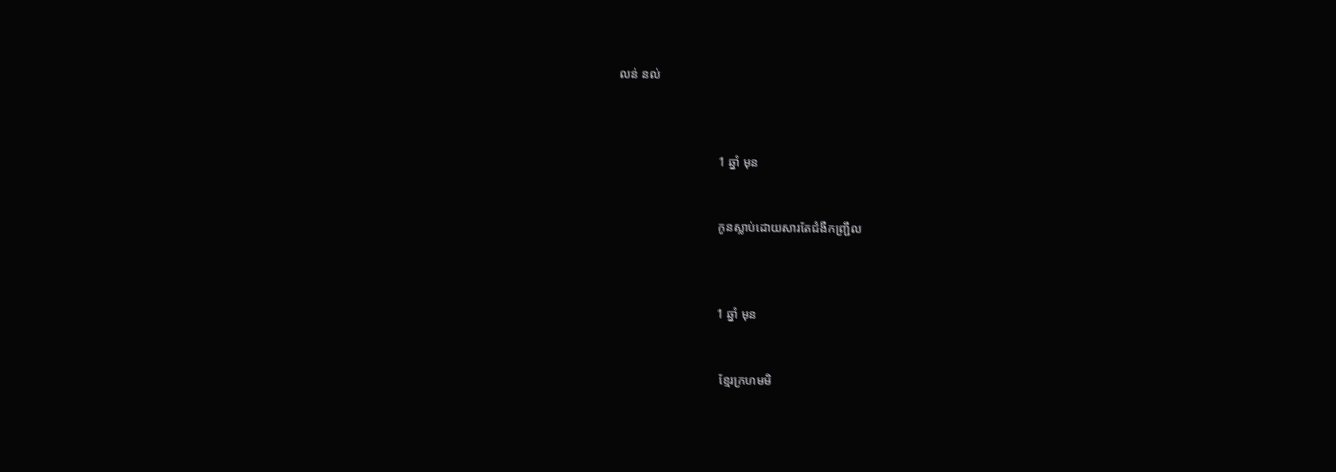លន់ នល់



                                1 ឆ្នាំ មុន


                                កូនស្លាប់ដោយសារតែជំងឺកញ្ជ្រឹល



                                1 ឆ្នាំ មុន


                                 ខ្មែរក្រហមមិ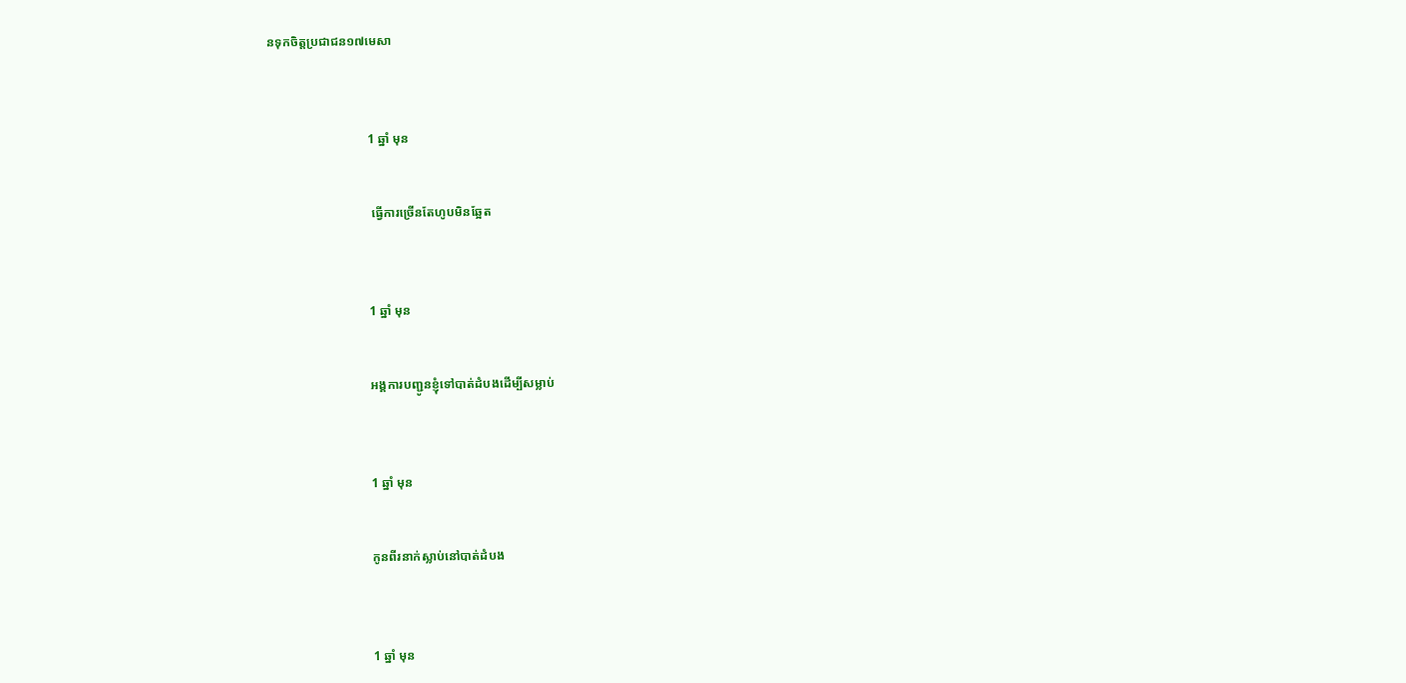នទុកចិត្តប្រជាជន១៧មេសា



                                1 ឆ្នាំ មុន


                                 ធ្វើការច្រើនតែហូបមិនឆ្អែត



                                1 ឆ្នាំ មុន


                                អង្គការបញ្ជូនខ្ញុំទៅបាត់ដំបងដើម្បីសម្លាប់



                                1 ឆ្នាំ មុន


                                កូនពីរនាក់ស្លាប់នៅបាត់ដំបង



                                1 ឆ្នាំ មុន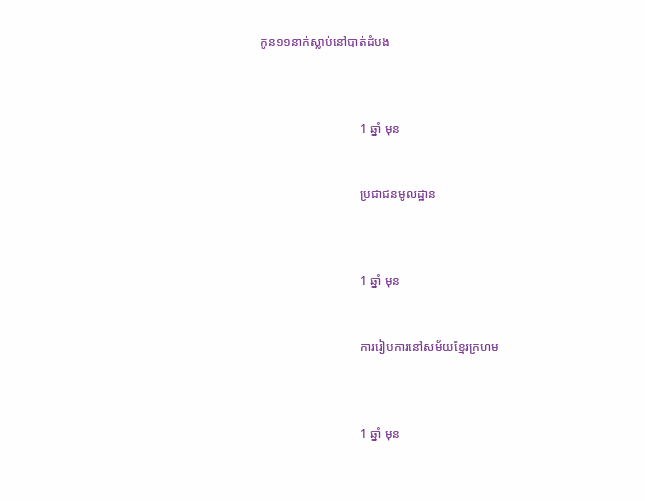កូន១១នាក់ស្លាប់នៅបាត់ដំបង



                                1 ឆ្នាំ មុន


                                ប្រជាជនមូលដ្ឋាន



                                1 ឆ្នាំ មុន


                                ការរៀបការនៅសម័យខ្មែរក្រហម



                                1 ឆ្នាំ មុន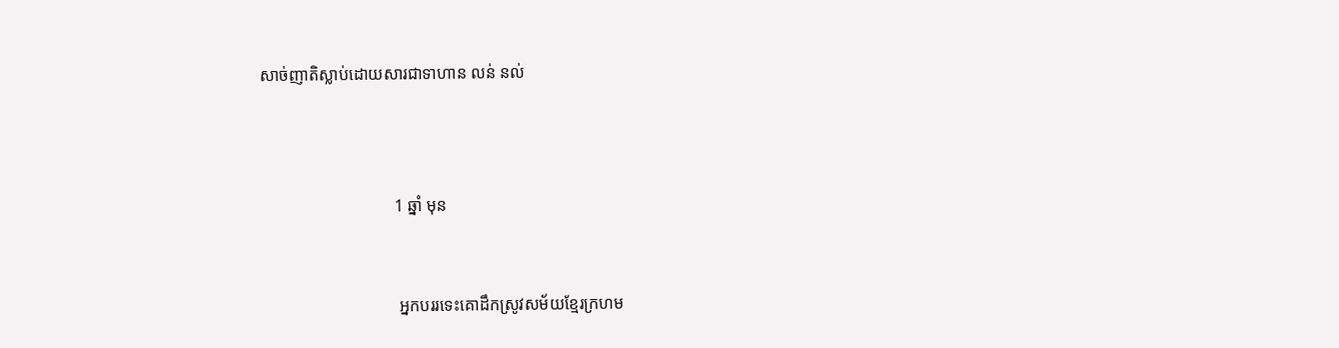សាច់ញាតិស្លាប់ដោយសារជាទាហាន លន់ នល់



                                1 ឆ្នាំ មុន


                                 អ្នកបររទេះគោដឹកស្រូវសម័យខ្មែរក្រហម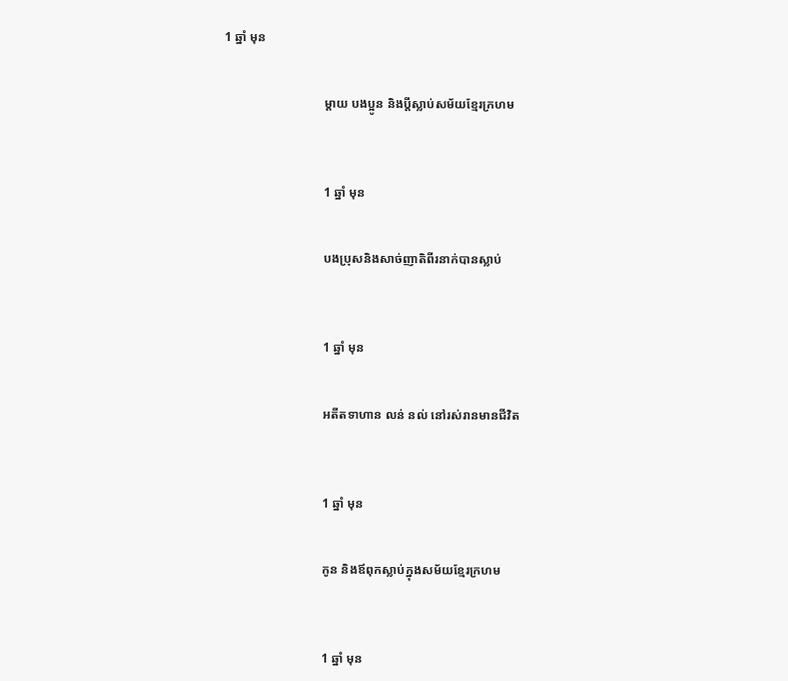1 ឆ្នាំ មុន


                                ម្តាយ បងប្អូន និងប្តីស្លាប់សម័យខ្មែរក្រហម



                                1 ឆ្នាំ មុន


                                បងប្រុសនិងសាច់ញាតិពីរនាក់បានស្លាប់



                                1 ឆ្នាំ មុន


                                អតីតទាហាន លន់ នល់ នៅរស់រានមានជីវិត



                                1 ឆ្នាំ មុន


                                កូន និងឪពុកស្លាប់ក្នុងសម័យខ្មែរក្រហម



                                1 ឆ្នាំ មុន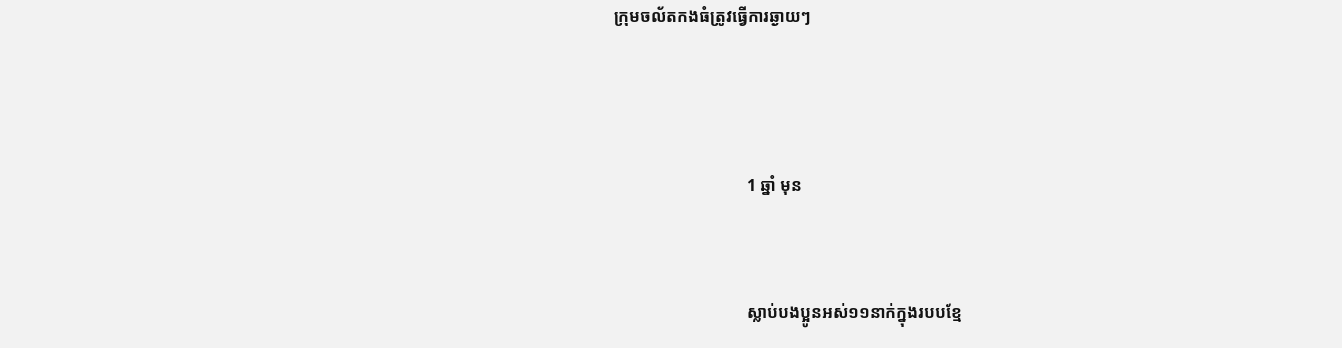ក្រុមចល័តកងធំត្រូវធ្វើការឆ្ងាយៗ



                                1 ឆ្នាំ មុន


                                ស្លាប់បងប្អូនអស់១១នាក់ក្នុងរបបខ្មែ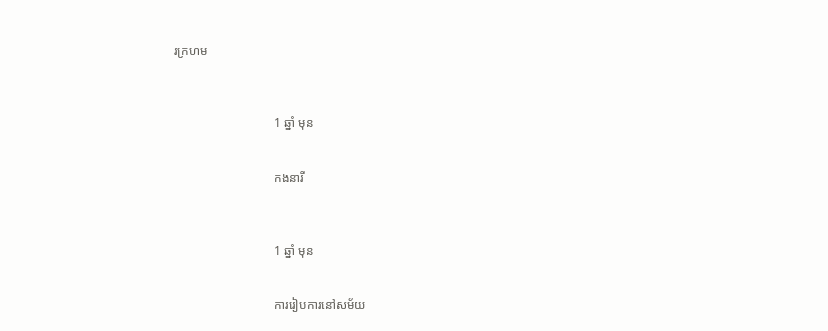រក្រហម



                                1 ឆ្នាំ មុន


                                កងនារី



                                1 ឆ្នាំ មុន


                                ការរៀបការនៅសម័យ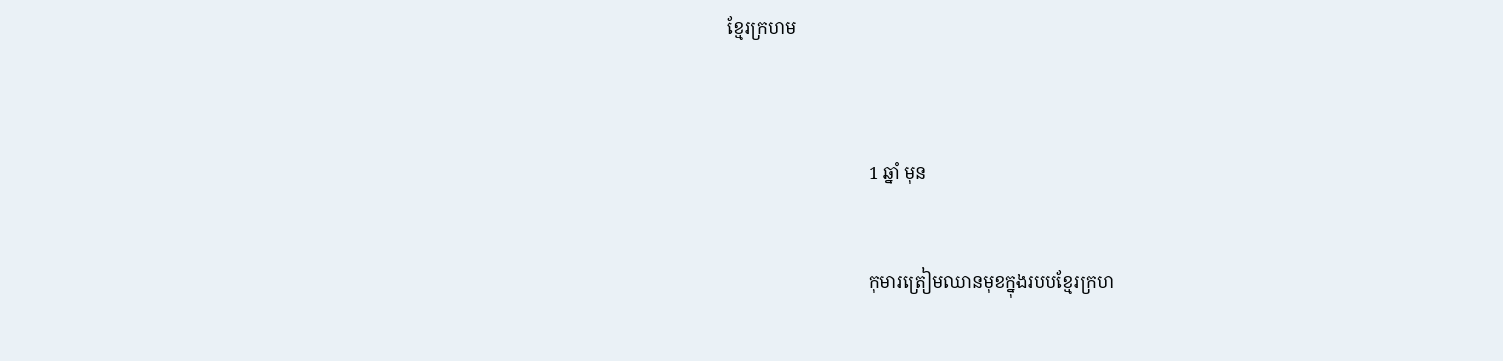ខ្មែរក្រហម



                                1 ឆ្នាំ មុន


                                កុមារត្រៀមឈានមុខក្នុងរបបខ្មែរក្រហ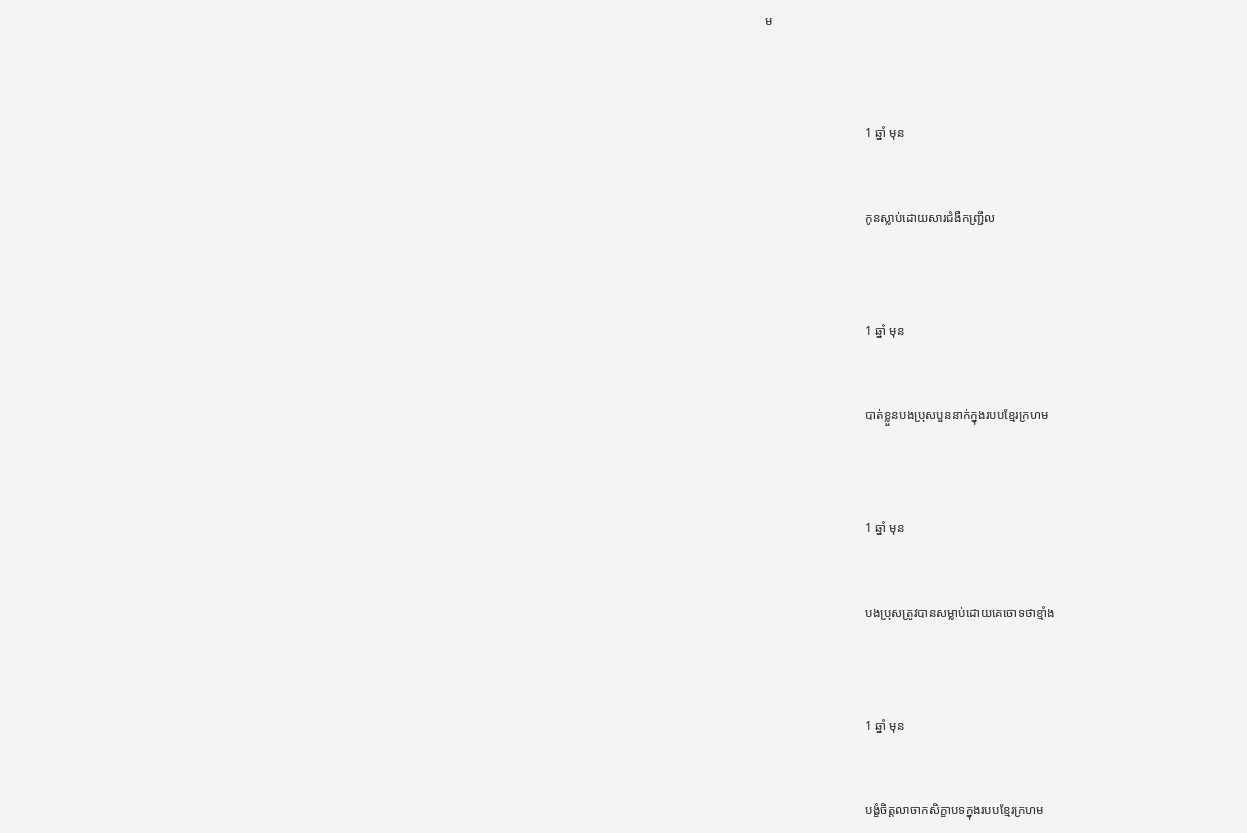ម



                                1 ឆ្នាំ មុន


                                កូនស្លាប់ដោយសារជំងឺកញ្ជ្រឹល



                                1 ឆ្នាំ មុន


                                បាត់ខ្លួនបងប្រុសបួននាក់ក្នុងរបបខ្មែរក្រហម



                                1 ឆ្នាំ មុន


                                បងប្រុសត្រូវបានសម្លាប់ដោយគេចោទថាខ្មាំង



                                1 ឆ្នាំ មុន


                                បង្ខំចិត្តលាចាកសិក្ខាបទក្នុងរបបខ្មែរក្រហម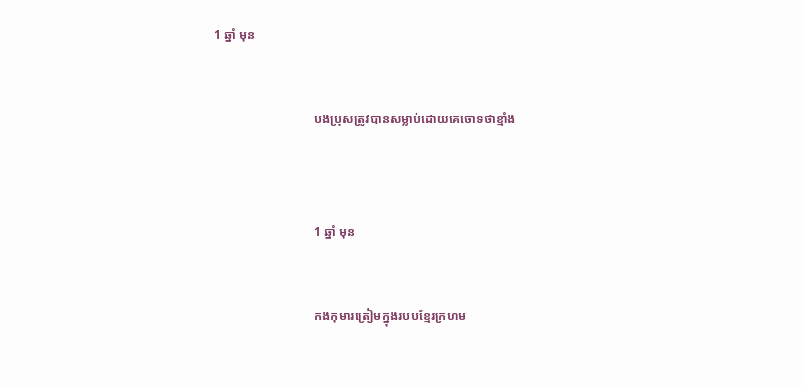1 ឆ្នាំ មុន


                                បងប្រុសត្រូវបានសម្លាប់ដោយគេចោទថាខ្មាំង



                                1 ឆ្នាំ មុន


                                កងកុមារត្រៀមក្នុងរបបខ្មែរក្រហម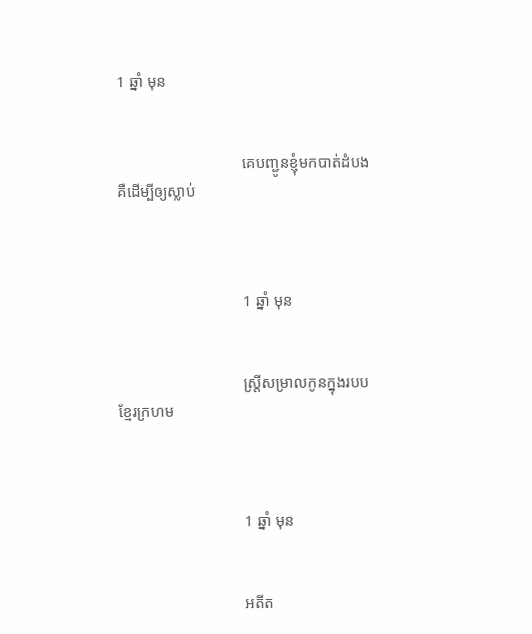1 ឆ្នាំ មុន


                                គេបញ្ជូនខ្ញុំមកបាត់ដំបងគឺដើម្បីឲ្យស្លាប់



                                1 ឆ្នាំ មុន


                                ស្រី្តសម្រាលកូនក្នុងរបបខ្មែរក្រហម



                                1 ឆ្នាំ មុន


                                អតីត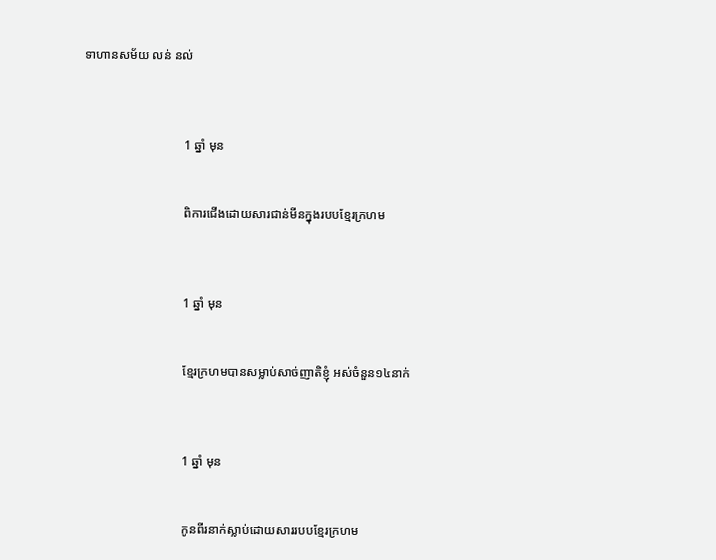ទាហានសម័យ លន់ នល់



                                1 ឆ្នាំ មុន


                                ពិការជើងដោយសារជាន់មីនក្នុងរបបខ្មែរក្រហម



                                1 ឆ្នាំ មុន


                                ខ្មែរក្រហមបានសម្លាប់សាច់ញាតិខ្ញុំ អស់ចំនួន១៤នាក់



                                1 ឆ្នាំ មុន


                                កូនពីរនាក់ស្លាប់ដោយសាររបបខ្មែរក្រហម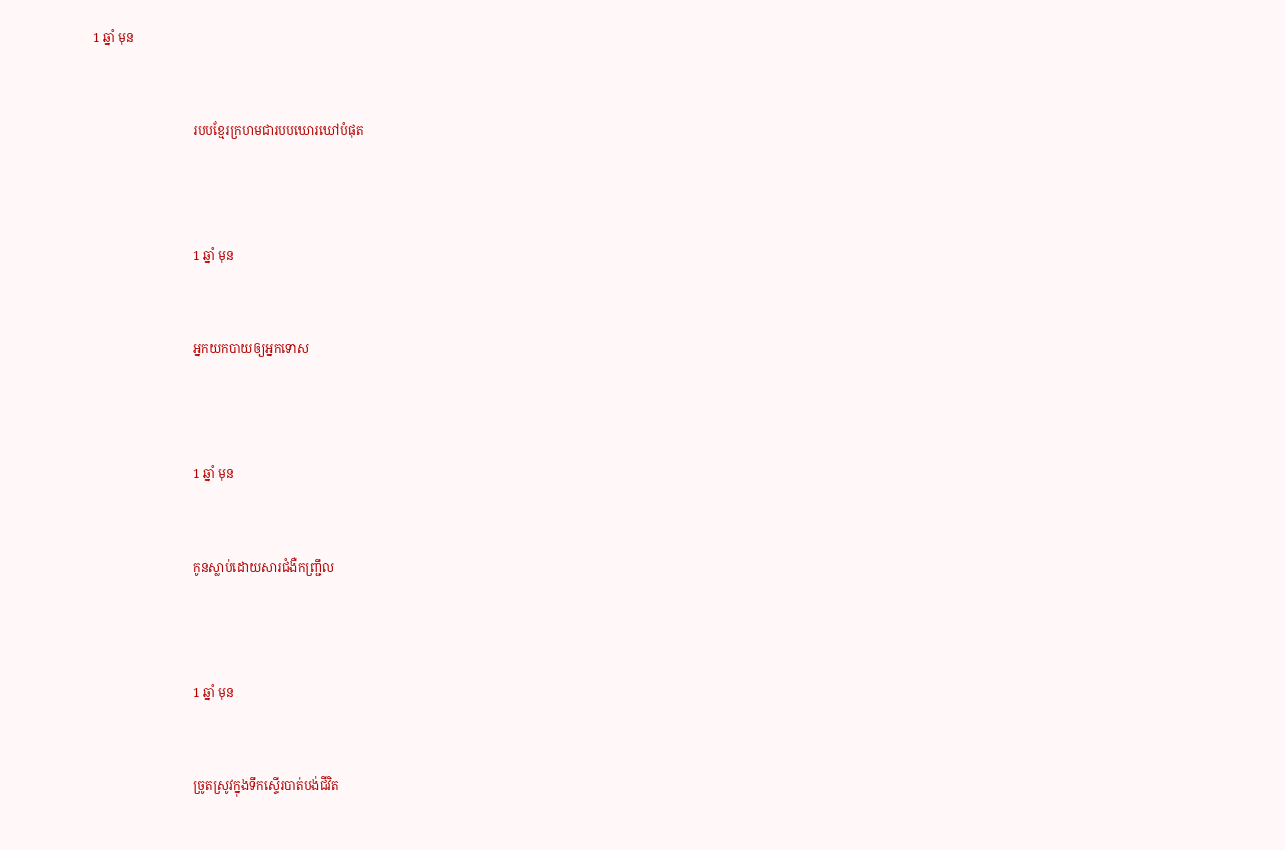1 ឆ្នាំ មុន


                                របបខ្មែរក្រហមជារបបឃោរឃៅបំផុត



                                1 ឆ្នាំ មុន


                                អ្នកយកបាយឲ្យអ្នកទោស



                                1 ឆ្នាំ មុន


                                កូនស្លាប់ដោយសារជំងឺកញ្ជ្រឹល



                                1 ឆ្នាំ មុន


                                ច្រូតស្រូវក្នុងទឹកស្ទើរបាត់បង់ជីវិត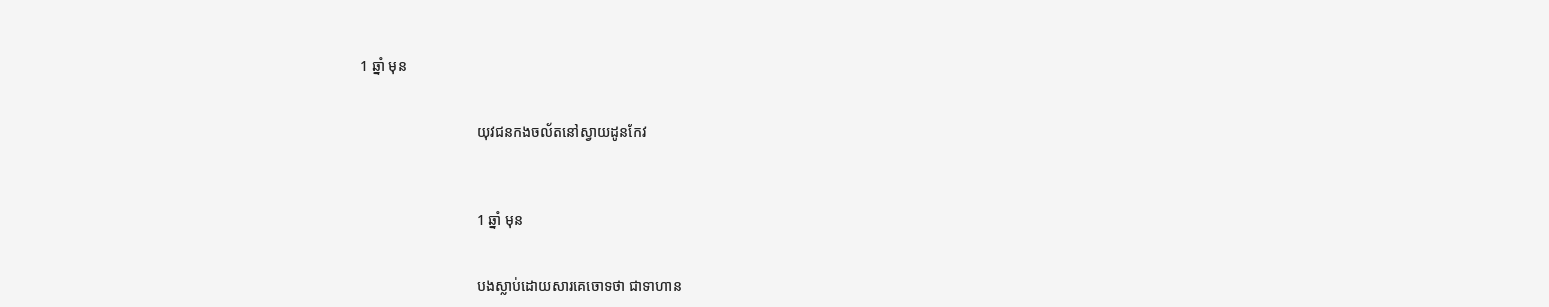1 ឆ្នាំ មុន


                                យុវជនកងចល័តនៅស្វាយដូនកែវ



                                1 ឆ្នាំ មុន


                                បងស្លាប់ដោយសារគេចោទថា ជាទាហាន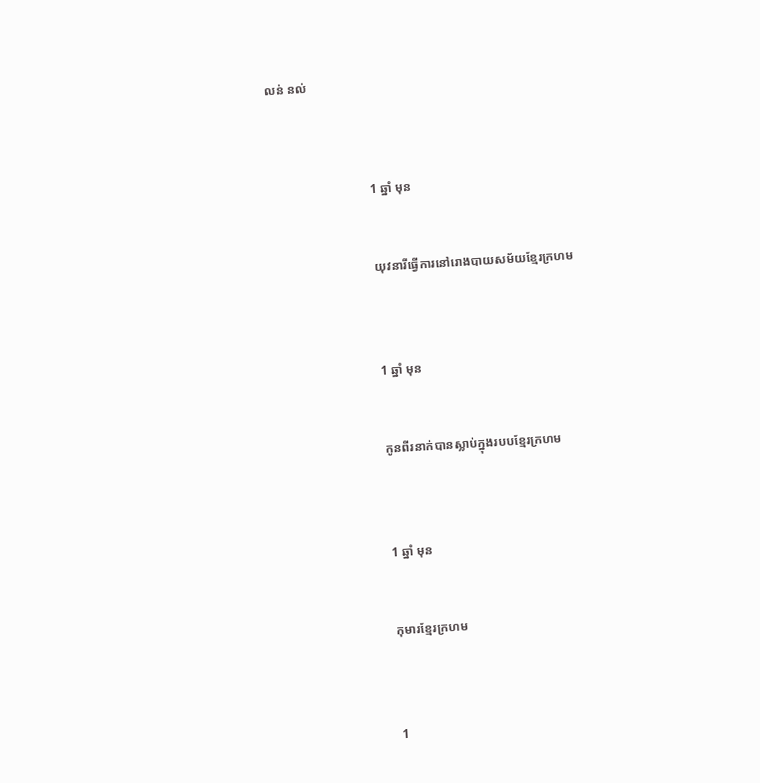លន់ នល់



                                1 ឆ្នាំ មុន


                                យុវនារីធ្វើការនៅរោងបាយសម័យខ្មែរក្រហម



                                1 ឆ្នាំ មុន


                                កូនពីរនាក់បានស្លាប់ក្នុងរបបខ្មែរក្រហម



                                1 ឆ្នាំ មុន


                                កុមារខ្មែរក្រហម



                                1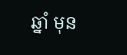ឆ្នាំ មុន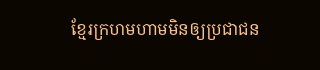ខ្មែរក្រហមហាមមិនឲ្យប្រជាជន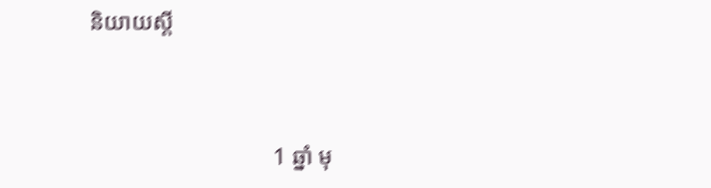និយាយស្តី



                                1 ឆ្នាំ មុ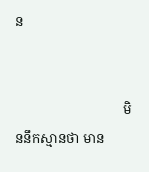ន


                                មិននឹកស្មានថា មាន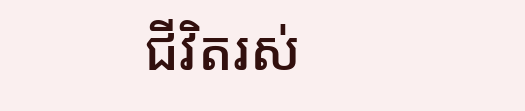ជីវិតរស់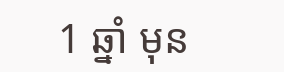1 ឆ្នាំ មុន